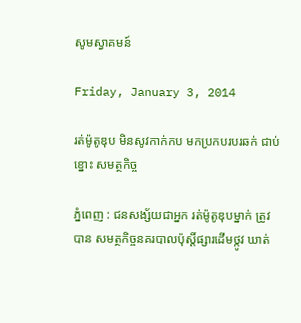សូមស្វាគមន៍

Friday, January 3, 2014

រត់ម៉ូតូឌុប មិនសូវកាក់កប មកប្រកបរបរឆក់ ជាប់ខ្នោះ សមត្ថកិច្ច

ភ្នំពេញ : ជនសង្ស័យជាអ្នក រត់ម៉ូតូឌុបម្នាក់ ត្រូវបាន សមត្ថកិច្ចនគរបាលប៉ុស្តិ៍ផ្សារដើមថ្កូវ ឃាត់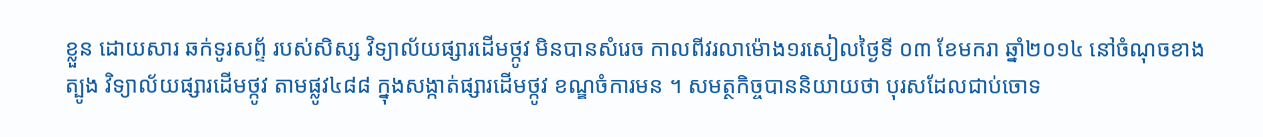ខ្លួន ដោយសារ ឆក់ទូរសព្ទ័ របស់សិស្ស វិទ្យាល័យផ្សារដើមថ្កូវ មិនបានសំរេច កាលពីវរលាម៉ោង១រសៀលថ្ងៃទី ០៣ ខែមករា ឆ្នាំ២០១៤ នៅចំណុចខាងត្បូង វិទ្យាល័យផ្សារដើមថ្កូវ តាមផ្លូវ៤៨៨ ក្នុងសង្កាត់ផ្សារដើមថ្កូវ ខណ្ឌចំការមន ។ សមត្ថកិច្ចបាននិយាយថា បុរសដែលជាប់ចោទ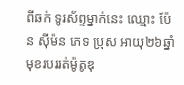ពីឆក់ ទូរស័ព្ទម្នាក់នេះ ឈ្មោះ ប៉ែន ស៊ីម៉ន ភេទ ប្រុស អាយុ២៦ឆ្នាំ មុខរបររត់ម៉ូតូឌុ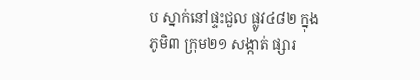ប ស្នាក់នៅផ្ទះជួល ផ្លូវ៤៨២ ក្នុងភូមិ៣ ក្រុម២១ សង្កាត់ ផ្សារ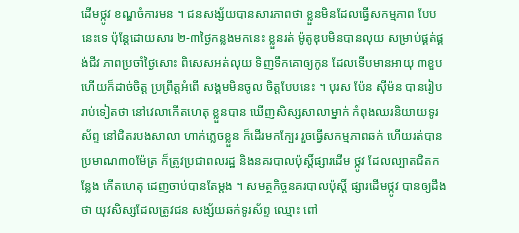ដើមថ្កូវ ខណ្ឌចំការមន ។ ជនសង្ស័យបានសារភាពថា ខ្លួនមិនដែលធ្វើសកម្មភាព បែបនេះទេ ប៉ុន្តែដោយសារ ២-៣ថ្ងៃកន្លងមកនេះ ខ្លួនរត់ ម៉ូតូឌុបមិនបានលុយ សម្រាប់ផ្គត់ផ្គង់ជីវ ភាពប្រចាំថ្ងៃសោះ ពិសេសអត់លុយ ទិញទឹកគោឲ្យកូន ដែលទើបមានអាយុ ៣ខួប ហើយក៏ដាច់ចិត្ត ប្រព្រឹត្តអំពើ សង្គមមិនចូល ចិត្តបែបនេះ ។ បុរស ប៉ែន ស៊ីម៉ន បានរៀបរាប់ទៀតថា នៅវេលាកើតហេតុ ខ្លួនបាន ឃើញសិស្សសាលាម្នាក់ កំពុងឈរនិយាយទូរស័ព្ទ នៅជិតរបងសាលា ហាក់ភ្លេចខ្លួន ក៏ដើរមកក្បែរ រួចធ្វើសកម្មភាពឆក់ ហើយរត់បានប្រមាណ៣០ម៉ែត្រ ក៏ត្រូវប្រជាពលរដ្ឋ និងនគរបាលប៉ុស្តិ៍ផ្សារដើម ថ្កូវ ដែលល្បាតជិតកន្លែង កើតហេតុ ដេញចាប់បានតែម្តង ។ សមត្ថកិច្ចនគរបាលប៉ុស្តិ៍ ផ្សារដើមថ្កូវ បានឲ្យដឹងថា យុវសិស្សដែលត្រូវជន សង្ស័យឆក់ទូរស័ព្ទ ឈ្មោះ ពៅ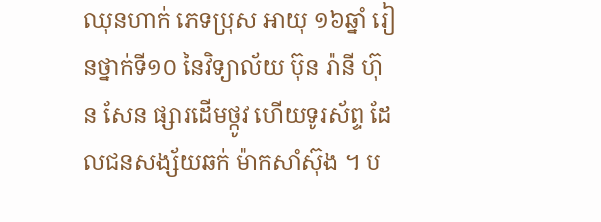ឈុនហាក់ ភេទប្រុស អាយុ ១៦ឆ្នាំ រៀនថ្នាក់ទី១០ នៃវិទ្យាល័យ ប៊ុន រ៉ានី ហ៊ុន សែន ផ្សារដើមថ្កូវ ហើយទូរស័ព្ទ ដែលជនសង្ស័យឆក់ ម៉ាកសាំស៊ុង ។ ប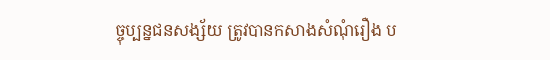ច្ចុប្បន្នជនសង្ស័យ ត្រូវបានកសាងសំណុំរឿង ប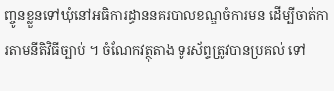ញ្ចូនខ្លួនទៅឃុំនៅអធិការដ្ធាននគរបាលខណ្ឌចំការមន ដើម្បីចាត់ការតាមនីតិវិធីច្បាប់ ។ ចំណែកវត្ថុតាង ទូរស័ព្ទត្រូវបានប្រគល់ ទៅ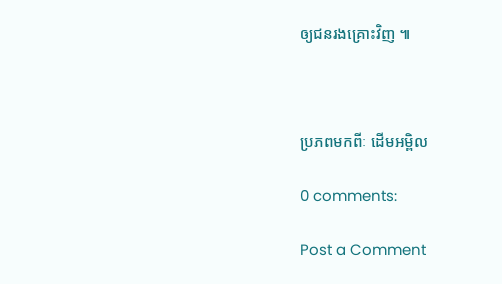ឲ្យជនរងគ្រោះវិញ ៕



ប្រភពមកពីៈ ដើមអម្ពិល

0 comments:

Post a Comment